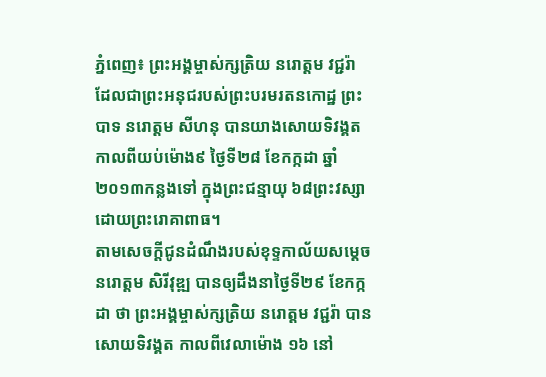ភ្នំពេញ៖ ព្រះអង្គម្ចាស់ក្សត្រិយ នរោត្តម វជ្ជរ៉ា ដែលជាព្រះអនុជរបស់ព្រះបរមរតនកោដ្ឋ ព្រះបាទ នរោត្តម សីហនុ បានយាងសោយទិវង្គត កាលពីយប់ម៉ោង៩ ថ្ងៃទី២៨ ខែកក្កដា ឆ្នាំ២០១៣កន្លងទៅ ក្នុងព្រះជន្មាយុ ៦៨ព្រះវស្សា ដោយព្រះរោគាពាធ។
តាមសេចក្តីជូនដំណឹងរបស់ខុទ្ទកាល័យសម្តេច នរោត្តម សិរីវុឌ្ឍ បានឲ្យដឹងនាថ្ងៃទី២៩ ខែកក្កដា ថា ព្រះអង្គម្ចាស់ក្សត្រិយ នរោត្តម វជ្ជរ៉ា បានសោយទិវង្គត កាលពីវេលាម៉ោង ១៦ នៅ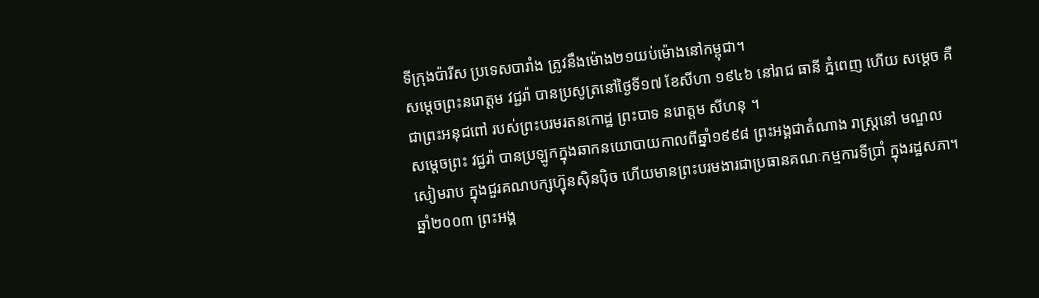ទីក្រុងប៉ារីស ប្រទេសបារាំង ត្រូវនឹងម៉ោង២១យប់ម៉ោងនៅកម្ពុជា។
សម្តេចព្រះនរោត្តម វជ្ជរ៉ា បានប្រសូត្រនៅថ្ងៃទី១៧ ខែសីហា ១៩៤៦ នៅរាជ ធានី ភ្នំពេញ ហើយ សម្តេច គឺជាព្រះអនុជពៅ របស់ព្រះបរមរតនកោដ្ឋ ព្រះបាទ នរោត្តម សីហនុ ។
សម្តេចព្រះ វជ្ជរ៉ា បានប្រឡូកក្នុងឆាកនយោបាយកាលពីឆ្នាំ១៩៩៨ ព្រះអង្គជាតំណាង រាស្ត្រនៅ មណ្ឌលសៀមរាប ក្នុងជួរគណបក្សហ្វ៊ុនស៊ិនប៉ិច ហើយមានព្រះបរមងារជាប្រធានគណៈកម្មការទីប្រាំ ក្នុងរដ្ឋសភា។ ឆ្នាំ២០០៣ ព្រះអង្គ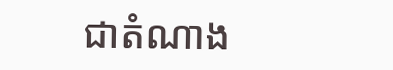ជាតំណាង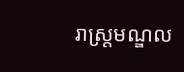រាស្ត្រមណ្ឌល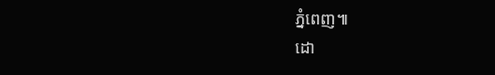ភ្នំពេញ៕
ដោ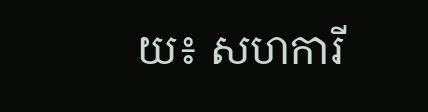យ៖ សហការី